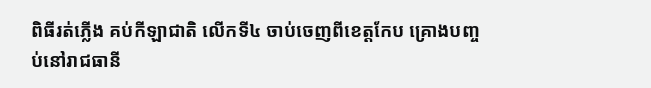ពិធីរត់ភ្លើង គប់កីឡាជាតិ លើកទី៤ ចាប់ចេញពីខេត្តកែប គ្រោងបញ្ចប់នៅរាជធានី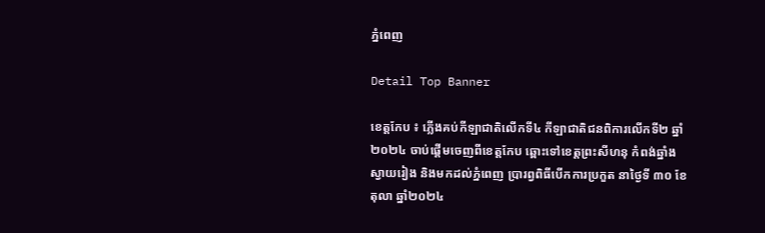ភ្នំពេញ

Detail Top Banner

ខេត្តកែប ៖ ភ្លើងគប់កីឡាជាតិលើកទី៤ កីឡាជាតិជនពិការលើកទី២ ឆ្នាំ២០២៤ ចាប់ផ្តើមចេញពីខេត្តកែប ឆ្ពោះទៅខេត្តព្រះសីហនុ កំពង់ឆ្នាំង ស្វាយរៀង និងមកដល់ភ្នំពេញ ប្រារព្វពិធីបើកការប្រកួត នាថ្ងៃទី ៣០ ខែតុលា ឆ្នាំ២០២៤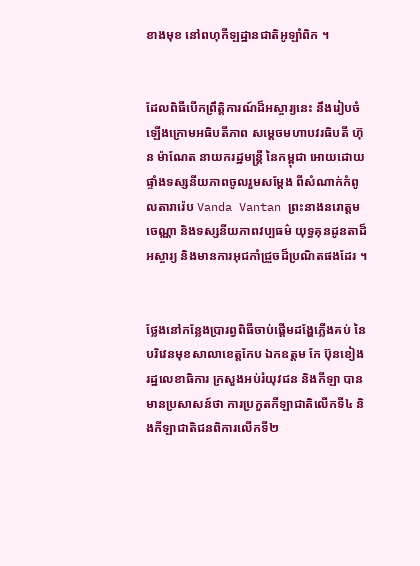ខាងមុខ នៅពហុកីឡដ្ឋានជាតិអូឡាំពិក ។


ដែលពិធីបើកព្រឹត្តិការណ៍ដ៏អស្ចារ្យនេះ នឹងរៀបចំឡើងក្រោមអធិបតីភាព សម្តេចមហាបវរធិបតី ហ៊ុន ម៉ាណែត នាយករដ្ឋមន្ត្រី នៃកម្ពុជា អោយដោយផ្ទាំងទស្សនីយភាពចូលរួមសម្ដែង ពីសំណាក់កំពូលតារារ៉េប Vanda Vantan ព្រះនាងនរោត្តម ចេណ្ណា និងទស្សនីយភាពវប្បធម៌ យុទ្ធគុនដូនតាដ៏អស្ចារ្យ និងមានការអុជកាំជ្រួចដ៏ប្រណិតផងដែរ ។


ថ្លែងនៅកន្លែងប្រារព្វពិធីចាប់ផ្តើមដង្ហែភ្លើងគប់ នៃបរិវេនមុខសាលាខេត្តកែប ឯកឧត្តម កែ ប៊ុនខៀង រដ្ឋលេខាធិការ ក្រសួងអប់រំយុវជន និងកីឡា បានមានប្រសាសន៍ថា ការប្រកួតកីឡាជាតិលើកទី៤ និងកីឡាជាតិជនពិការលើកទី២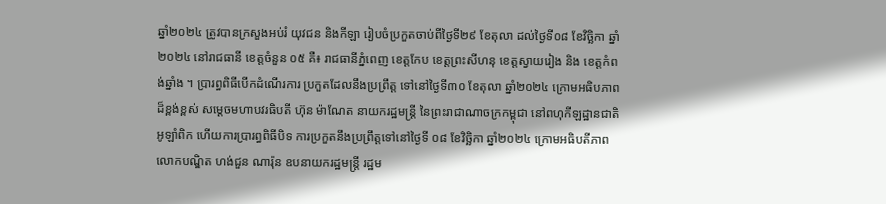ឆ្នាំ២០២៤ ត្រូវបានក្រសួងអប់រំ យុវជន និងកីឡា រៀបចំប្រកួតចាប់ពីថ្ងៃទី២៩ ខែតុលា ដល់ថ្ងៃទី០៨ ខែវិច្ឆិកា ឆ្នាំ២០២៤ នៅរាជធានី ខេត្តចំនួន ០៥ គឺ៖ រាជធានីភ្នំពេញ ខេត្តកែប ខេត្តព្រះសីហនុ ខេត្តស្វាយរៀង និង ខេត្តកំពង់ឆ្នាំង ។ ប្រារព្ធពិធីបើកដំណើរការ ប្រកួតដែលនឹងប្រព្រឹត្ត ទៅនៅថ្ងៃទី៣០ ខែតុលា ឆ្នាំ២០២៤ ក្រោមអធិបភាពដ៏ខ្ពង់ខ្ពស់ សម្តេចមហាបវរធិបតី ហ៊ុន ម៉ាណែត នាយករដ្ឋមន្ត្រី នៃព្រះរាជាណាចក្រកម្ពុជា នៅពហុកីឡដ្ឋានជាតិអូឡាំពិក ហើយការប្រារព្ធពិធីបិទ ការប្រកួតនឹងប្រព្រឹត្តទៅនៅថ្ងៃទី ០៨ ខែវិច្ឆិកា ឆ្នាំ២០២៤ ក្រោមអធិបតីភាពលោកបណ្ឌិត ហង់ជួន ណារ៉ុន ឧបនាយករដ្ឋមន្ត្រី រដ្ឋម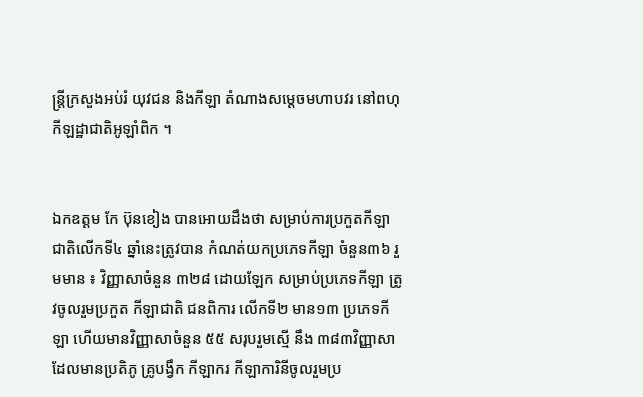ន្ត្រីក្រសួងអប់រំ យុវជន និងកីឡា តំណាងសម្តេចមហាបវរ នៅពហុកីឡដ្ឋាជាតិអូឡាំពិក ។


ឯកឧត្តម កែ ប៊ុនខៀង បានអោយដឹងថា សម្រាប់ការប្រកួតកីឡាជាតិលើកទី៤ ឆ្នាំនេះត្រូវបាន កំណត់យកប្រភេទកីឡា ចំនួន៣៦ រួមមាន ៖ វិញ្ញាសាចំនួន ៣២៨ ដោយឡែក សម្រាប់ប្រភេទកីឡា ត្រូវចូលរួមប្រកួត កីឡាជាតិ ជនពិការ លើកទី២ មាន១៣ ប្រភេទកីឡា ហើយមានវិញ្ញាសាចំនួន ៥៥ សរុបរួមស្មើ នឹង ៣៨៣វិញ្ញាសា ដែលមានប្រតិភូ គ្រូបង្វឹក កីឡាករ កីឡាការិនីចូលរួមប្រ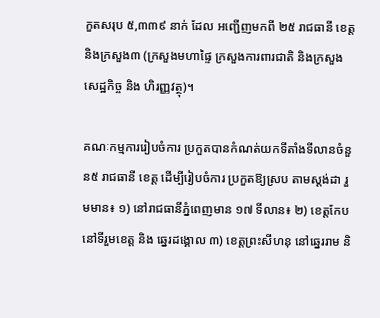កួតសរុប ៥,៣៣៩ នាក់ ដែល អញ្ជើញមកពី ២៥ រាជធានី ខេត្ត និងក្រសួង៣ (ក្រសួងមហាផ្ទៃ ក្រសួងការពារជាតិ និងក្រសួងសេដ្ឋកិច្ច និង ហិរញ្ញវត្ថុ)។

គណៈកម្មការរៀបចំការ ប្រកួតបានកំណត់យកទីតាំងទីលានចំនួន៥ រាជធានី ខេត្ត ដើម្បីរៀបចំការ ប្រកួតឱ្យស្រប តាមស្តង់ដា រួមមាន៖ ១) នៅរាជធានីភ្នំពេញមាន ១៧ ទីលាន៖ ២) ខេត្តកែប នៅទីរួមខេត្ត និង ឆ្នេរដង្គោល ៣) ខេត្តព្រះសីហនុ នៅឆ្នេររាម និ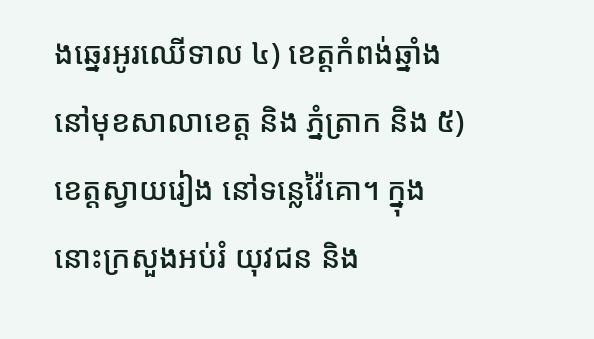ងឆ្នេរអូរឈើទាល ៤) ខេត្តកំពង់ឆ្នាំង នៅមុខសាលាខេត្ត និង ភ្នំត្រាក និង ៥) ខេត្តស្វាយរៀង នៅទន្លេវ៉ៃគោ។ ក្នុងនោះក្រសួងអប់រំ យុវជន និង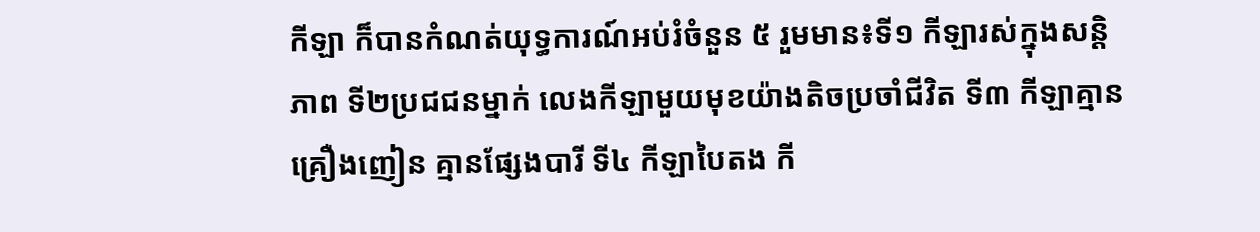កីឡា ក៏បានកំណត់យុទ្ធការណ៍អប់រំចំនួន ៥ រួមមាន៖ទី១ កីឡារស់ក្នុងសន្តិភាព ទី២ប្រជជនម្នាក់ លេងកីឡាមួយមុខយ៉ាងតិចប្រចាំជីវិត ទី៣ កីឡាគ្មានគ្រឿងញៀន គ្មានផ្សែងបារី ទី៤ កីឡាបៃតង កី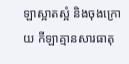ឡាស្អាតស្អំ និងចុងក្រោយ កីឡាគ្មានសារធាតុ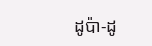ដូប៉ា-ដូ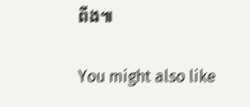ពីង៕

You might also like